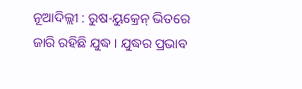ନୂଆଦିଲ୍ଲୀ : ରୁଷ-ୟୁକ୍ରେନ୍ ଭିତରେ ଜାରି ରହିଛି ଯୁଦ୍ଧ । ଯୁଦ୍ଧର ପ୍ରଭାବ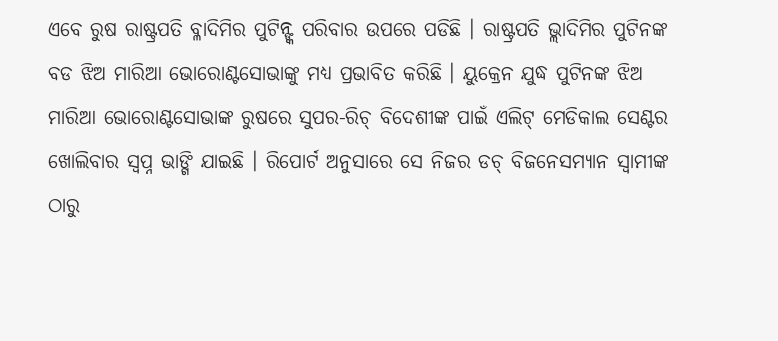ଏବେ ରୁଷ ରାଷ୍ଟ୍ରପତି ବ୍ଳାଦିମିର ପୁଟିନ୍ଙ୍କ ପରିବାର ଉପରେ ପଡିଛି । ରାଷ୍ଟ୍ରପତି ଭ୍ଲାଦିମିର ପୁଟିନଙ୍କ ବଡ ଝିଅ ମାରିଆ ଭୋରୋଣ୍ଟସୋଭାଙ୍କୁ ମଧ୍ୟ ପ୍ରଭାବିତ କରିଛି । ୟୁକ୍ରେନ ଯୁଦ୍ଧ ପୁଟିନଙ୍କ ଝିଅ ମାରିଆ ଭୋରୋଣ୍ଟସୋଭାଙ୍କ ରୁଷରେ ସୁପର-ରିଚ୍ ବିଦେଶୀଙ୍କ ପାଇଁ ଏଲିଟ୍ ମେଡିକାଲ ସେଣ୍ଟର ଖୋଲିବାର ସ୍ୱପ୍ନ ଭାଙ୍ଗି ଯାଇଛି । ରିପୋର୍ଟ ଅନୁସାରେ ସେ ନିଜର ଡଚ୍ ବିଜନେସମ୍ୟାନ ସ୍ୱାମୀଙ୍କ ଠାରୁ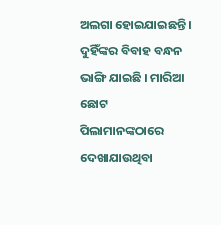ଅଲଗା ହୋଇଯାଇଛନ୍ତି । ଦୁହିଁଙ୍କର ବିବାହ ବନ୍ଧନ ଭାଙ୍ଗି ଯାଇଛି । ମାରିଆ ଛୋଟ ପିଲାମାନଙ୍କଠାରେ ଦେଖାଯାଉଥିବା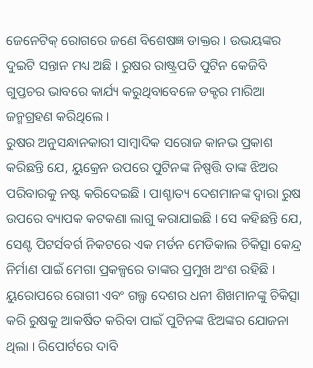ଜେନେଟିକ୍ ରୋଗରେ ଜଣେ ବିଶେଷଜ୍ଞ ଡାକ୍ତର । ଉଭୟଙ୍କର ଦୁଇଟି ସନ୍ତାନ ମଧ୍ୟ ଅଛି । ରୁଷର ରାଷ୍ଟ୍ରପତି ପୁଟିନ କେଜିବି ଗୁପ୍ତଚର ଭାବରେ କାର୍ଯ୍ୟ କରୁଥିବାବେଳେ ଡକ୍ଟର ମାରିଆ ଜନ୍ମଗ୍ରହଣ କରିଥିଲେ ।
ରୁଷର ଅନୁସନ୍ଧାନକାରୀ ସାମ୍ବାଦିକ ସରୋଜ କାନଭ ପ୍ରକାଶ କରିଛନ୍ତି ଯେ, ୟୁକ୍ରେନ ଉପରେ ପୁଟିନଙ୍କ ନିଷ୍ପତ୍ତି ତାଙ୍କ ଝିଅର ପରିବାରକୁ ନଷ୍ଟ କରିଦେଇଛି । ପାଶ୍ଚାତ୍ୟ ଦେଶମାନଙ୍କ ଦ୍ୱାରା ରୁଷ ଉପରେ ବ୍ୟାପକ କଟକଣା ଲାଗୁ କରାଯାଇଛି । ସେ କହିଛନ୍ତି ଯେ, ସେଣ୍ଟ ପିଟର୍ସବର୍ଗ ନିକଟରେ ଏକ ମର୍ଡନ ମେଡିକାଲ ଚିକିତ୍ସା କେନ୍ଦ୍ର ନିର୍ମାଣ ପାଇଁ ମେଗା ପ୍ରକଳ୍ପରେ ତାଙ୍କର ପ୍ରମୁଖ ଅଂଶ ରହିଛି । ୟୁରୋପରେ ରୋଗୀ ଏବଂ ଗଲ୍ଫ ଦେଶର ଧନୀ ଶିଖମାନଙ୍କୁ ଚିକିତ୍ସା କରି ରୁଷକୁ ଆକର୍ଷିତ କରିବା ପାଇଁ ପୁଟିନଙ୍କ ଝିଅଙ୍କର ଯୋଜନା ଥିଲା । ରିପୋର୍ଟରେ ଦାବି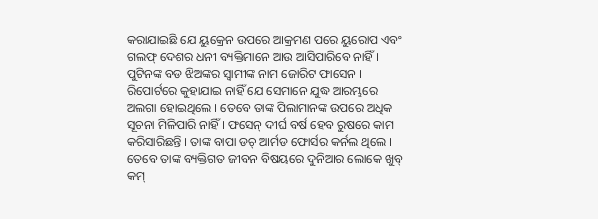କରାଯାଇଛି ଯେ ୟୁକ୍ରେନ ଉପରେ ଆକ୍ରମଣ ପରେ ୟୁରୋପ ଏବଂ ଗଲଫ୍ ଦେଶର ଧନୀ ବ୍ୟକ୍ତିମାନେ ଆଉ ଆସିପାରିବେ ନାହିଁ ।
ପୁଟିନଙ୍କ ବଡ ଝିଅଙ୍କର ସ୍ୱାମୀଙ୍କ ନାମ ଜୋରିଟ ଫାସେନ । ରିପୋର୍ଟରେ କୁହାଯାଇ ନାହିଁ ଯେ ସେମାନେ ଯୁଦ୍ଧ ଆରମ୍ଭରେ ଅଲଗା ହୋଇଥିଲେ । ତେବେ ତାଙ୍କ ପିଲାମାନଙ୍କ ଉପରେ ଅଧିକ ସୂଚନା ମିଳିପାରି ନାହିଁ । ଫସେନ୍ ଦୀର୍ଘ ବର୍ଷ ହେବ ରୁଷରେ କାମ କରିସାରିଛନ୍ତି । ତାଙ୍କ ବାପା ଡଚ୍ ଆର୍ମଡ ଫୋର୍ସର କର୍ନଲ ଥିଲେ । ତେବେ ତାଙ୍କ ବ୍ୟକ୍ତିଗତ ଜୀବନ ବିଷୟରେ ଦୁନିଆର ଲୋକେ ଖୁବ୍ କମ୍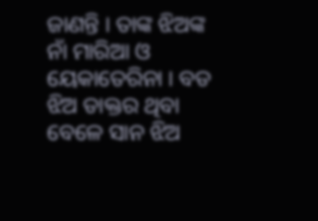ଜାଣନ୍ତି । ତାଙ୍କ ଝିଅଙ୍କ ନାଁ ମାରିଆ ଓ ୟେକାତେରିନା । ବଡ ଝିଅ ଡାକ୍ତର ଥିବା ବେଳେ ସାନ ଝିଅ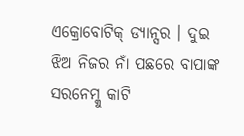ଏକ୍ରୋବୋଟିକ୍ ଡ୍ୟାନ୍ସର । ଦୁଇ ଝିଅ ନିଜର ନାଁ ପଛରେ ବାପାଙ୍କ ସରନେମ୍କୁ କାଟି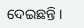ଦେଇଛନ୍ତି ।